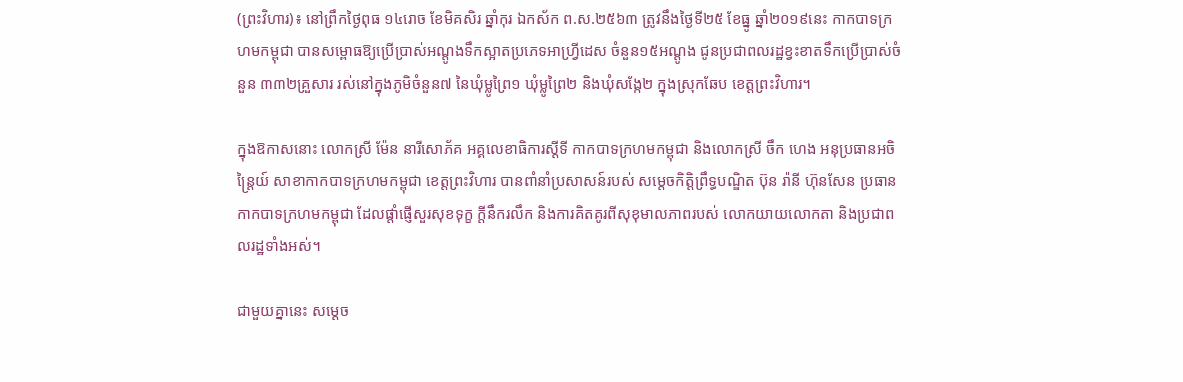(ព្រះវិហារ)៖ នៅព្រឹកថ្ងៃពុធ ១៤រោច ខែមិគសិរ ឆ្នាំកុរ ឯកស័ក ព.ស.២៥៦៣ ត្រូវនឹងថ្ងៃទី២៥ ខែធ្នូ ឆ្នាំ២០១៩នេះ កាកបាទក្រហមកម្ពុជា បានសម្ពោធឱ្យប្រើប្រាស់អណ្តូងទឹកស្អាតប្រភេទអាហ្រ្វីដេស ចំនួន១៥អណ្តូង ជូនប្រជាពលរដ្ឋខ្វះខាតទឹកប្រើប្រាស់ចំនួន ៣៣២គ្រួសារ រស់នៅក្នុងភូមិចំនួន៧ នៃឃុំម្លូព្រៃ១ ឃុំម្លូព្រៃ២ និងឃុំសង្កែ២ ក្នុងស្រុកឆែប ខេត្តព្រះវិហារ។

ក្នុងឱកាសនោះ លោកស្រី ម៉ែន នារីសោភ័គ អគ្គលេខាធិការស្តីទី កាកបាទក្រហមកម្ពុជា និងលោកស្រី ចឹក ហេង អនុប្រធានអចិន្ត្រៃយ៍ សាខាកាកបាទក្រហមកម្ពុជា ខេត្តព្រះវិហារ បានពាំនាំប្រសាសន៍របស់ សម្តេចកិត្តិព្រឹទ្ធបណ្ឌិត ប៊ុន រ៉ានី ហ៊ុនសែន ប្រធានកាកបាទក្រហមកម្ពុជា ដែលផ្តាំផ្ញើសួរសុខទុក្ខ ក្តីនឹករលឹក និងការគិតគូរពីសុខុមាលភាពរបស់ លោកយាយលោកតា និងប្រជាពលរដ្ឋទាំងអស់។

ជាមួយគ្នានេះ សម្តេច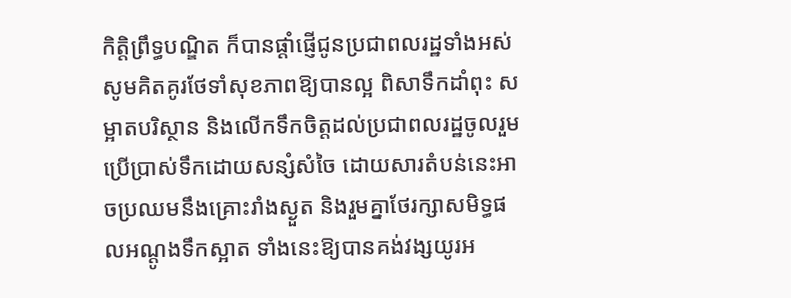កិត្តិព្រឹទ្ធបណ្ឌិត ក៏បានផ្តាំផ្ញើជូនប្រជាពលរដ្ឋទាំងអស់ សូមគិតគូរថែទាំសុខភាពឱ្យបានល្អ ពិសាទឹកដាំពុះ សម្អាតបរិស្ថាន និងលើកទឹកចិត្តដល់ប្រជាពលរដ្ឋចូលរួមប្រើប្រាស់ទឹកដោយសន្សំសំចៃ ដោយសារតំបន់នេះអាចប្រឈមនឹងគ្រោះរាំងស្ងួត និងរួមគ្នាថែរក្សាសមិទ្ធផលអណ្តូងទឹកស្អាត ទាំងនេះឱ្យបានគង់វង្សយូរអ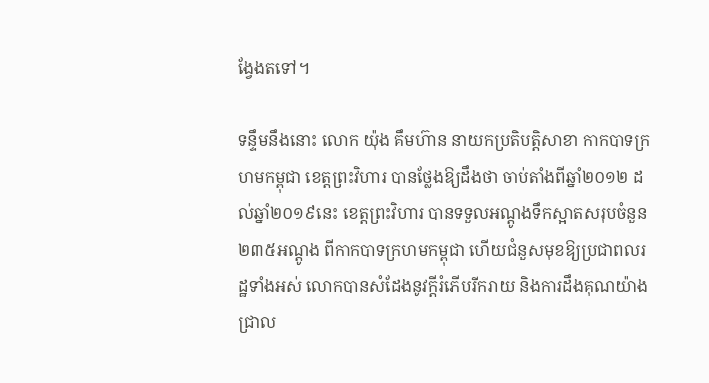ង្វែងតទៅ។

ទន្ទឹមនឹងនោះ លោក យ៉ុង គឹមហ៊ាន នាយកប្រតិបត្តិសាខា កាកបាទក្រហមកម្ពុជា ខេត្តព្រះវិហារ បានថ្លែងឱ្យដឹងថា ចាប់តាំងពីឆ្នាំ២០១២ ដល់ឆ្នាំ២០១៩នេះ ខេត្តព្រះវិហារ បានទទួលអណ្តូងទឹកស្អាតសរុបចំនួន២៣៥អណ្តូង ពីកាកបាទក្រហមកម្ពុជា ហើយជំនួសមុខឱ្យប្រជាពលរដ្ឋទាំងអស់ លោកបានសំដែងនូវក្តីរំភើបរីករាយ និងការដឹងគុណយ៉ាងជ្រាល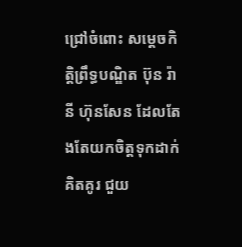ជ្រៅចំពោះ សម្តេចកិត្តិព្រឹទ្ធបណ្ឌិត ប៊ុន រ៉ានី ហ៊ុនសែន ដែលតែងតែយកចិត្តទុកដាក់ គិតគូរ ជួយ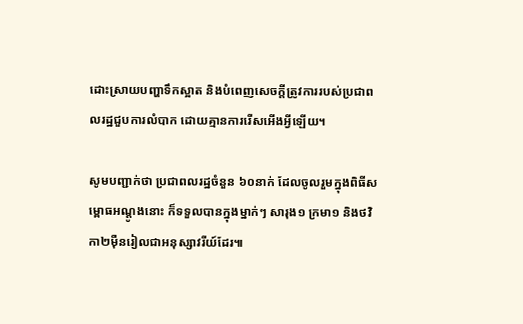ដោះស្រាយបញ្ហាទឹកស្អាត និងបំពេញសេចក្តីត្រូវការរបស់ប្រជាពលរដ្ឋជួបការលំបាក ដោយគ្មានការរើសអើងអ្វីឡើយ។

សូមបញ្ជាក់ថា ប្រជាពលរដ្ឋចំនួន ៦០នាក់ ដែលចូលរួមក្នុងពិធីសម្ពោធអណ្តូងនោះ ក៏ទទួលបានក្នុងម្នាក់ៗ សារុង១ ក្រមា១ និងថវិកា២ម៉ឺនរៀលជាអនុស្សាវរីយ៍ដែរ៕